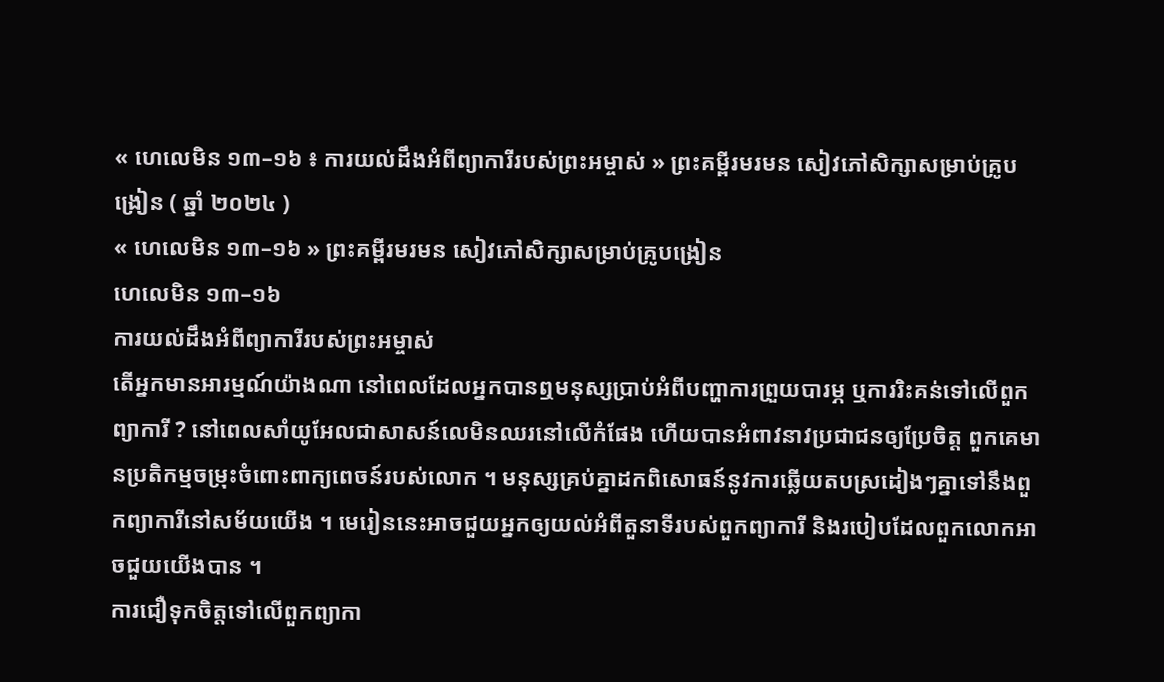« ហេលេមិន ១៣–១៦ ៖ ការយល់ដឹងអំពីព្យាការីរបស់ព្រះអម្ចាស់ » ព្រះគម្ពីរមរមន សៀវភៅសិក្សាសម្រាប់គ្រូបង្រៀន ( ឆ្នាំ ២០២៤ )
« ហេលេមិន ១៣–១៦ » ព្រះគម្ពីរមរមន សៀវភៅសិក្សាសម្រាប់គ្រូបង្រៀន
ហេលេមិន ១៣–១៦
ការយល់ដឹងអំពីព្យាការីរបស់ព្រះអម្ចាស់
តើអ្នកមានអារម្មណ៍យ៉ាងណា នៅពេលដែលអ្នកបានឮមនុស្សប្រាប់អំពីបញ្ហាការព្រួយបារម្ភ ឬការរិះគន់ទៅលើពួកព្យាការី ? នៅពេលសាំយូអែលជាសាសន៍លេមិនឈរនៅលើកំផែង ហើយបានអំពាវនាវប្រជាជនឲ្យប្រែចិត្ត ពួកគេមានប្រតិកម្មចម្រុះចំពោះពាក្យពេចន៍របស់លោក ។ មនុស្សគ្រប់គ្នាដកពិសោធន៍នូវការឆ្លើយតបស្រដៀងៗគ្នាទៅនឹងពួកព្យាការីនៅសម័យយើង ។ មេរៀននេះអាចជួយអ្នកឲ្យយល់អំពីតួនាទីរបស់ពួកព្យាការី និងរបៀបដែលពួកលោកអាចជួយយើងបាន ។
ការជឿទុកចិត្តទៅលើពួកព្យាកា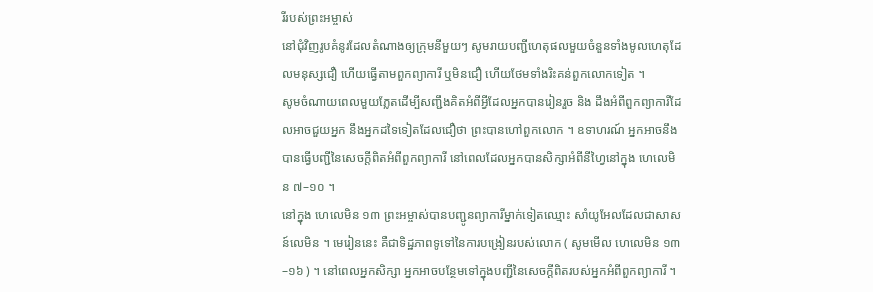រីរបស់ព្រះអម្ចាស់
នៅជុំវិញរូបគំនូរដែលតំណាងឲ្យក្រុមនីមួយៗ សូមរាយបញ្ជីហេតុផលមួយចំនួនទាំងមូលហេតុដែលមនុស្សជឿ ហើយធ្វើតាមពួកព្យាការី ឬមិនជឿ ហើយថែមទាំងរិះគន់ពួកលោកទៀត ។
សូមចំណាយពេលមួយភ្លែតដើម្បីសញ្ជឹងគិតអំពីអ្វីដែលអ្នកបានរៀនរួច និង ដឹងអំពីពួកព្យាការីដែលអាចជួយអ្នក នឹងអ្នកដទៃទៀតដែលជឿថា ព្រះបានហៅពួកលោក ។ ឧទាហរណ៍ អ្នកអាចនឹងបានធ្វើបញ្ជីនៃសេចក្តីពិតអំពីពួកព្យាការី នៅពេលដែលអ្នកបានសិក្សាអំពីនីហ្វៃនៅក្នុង ហេលេមិន ៧–១០ ។
នៅក្នុង ហេលេមិន ១៣ ព្រះអម្ចាស់បានបញ្ជូនព្យាការីម្នាក់ទៀតឈ្មោះ សាំយូអែលដែលជាសាសន៍លេមិន ។ មេរៀននេះ គឺជាទិដ្ឋភាពទូទៅនៃការបង្រៀនរបស់លោក ( សូមមើល ហេលេមិន ១៣–១៦ ) ។ នៅពេលអ្នកសិក្សា អ្នកអាចបន្ថែមទៅក្នុងបញ្ជីនៃសេចក្ដីពិតរបស់អ្នកអំពីពួកព្យាការី ។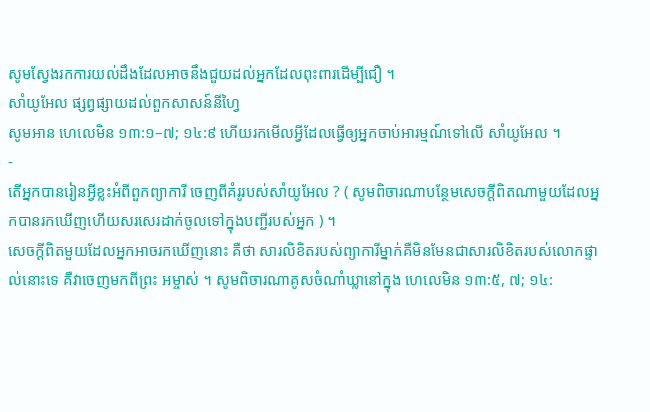សូមស្វែងរកការយល់ដឹងដែលអាចនឹងជួយដល់អ្នកដែលពុះពារដើម្បីជឿ ។
សាំយូអែល ផ្សព្វផ្សាយដល់ពួកសាសន៍នីហ្វៃ
សូមអាន ហេលេមិន ១៣:១–៧; ១៤:៩ ហើយរកមើលអ្វីដែលធ្វើឲ្យអ្នកចាប់អារម្មណ៍ទៅលើ សាំយូអែល ។
-
តើអ្នកបានរៀនអ្វីខ្លះអំពីពួកព្យាការី ចេញពីគំរូរបស់សាំយូអែល ? ( សូមពិចារណាបន្ថែមសេចក្ដីពិតណាមួយដែលអ្នកបានរកឃើញហើយសរសេរដាក់ចូលទៅក្នុងបញ្ជីរបស់អ្នក ) ។
សេចក្ដីពិតមួយដែលអ្នកអាចរកឃើញនោះ គឺថា សារលិខិតរបស់ព្យាការីម្នាក់គឺមិនមែនជាសារលិខិតរបស់លោកផ្ទាល់នោះទេ គឺវាចេញមកពីព្រះ អម្ចាស់ ។ សូមពិចារណាគូសចំណាំឃ្លានៅក្នុង ហេលេមិន ១៣:៥, ៧; ១៤: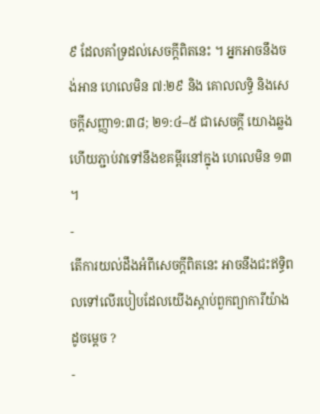៩ ដែលគាំទ្រដល់សេចក្តីពិតនេះ ។ អ្នកអាចនឹងចង់អាន ហេលេមិន ៧:២៩ និង គោលលទ្ធិ និងសេចក្តីសញ្ញា១:៣៨; ២១:៤–៥ ជាសេចក្តី យោងឆ្លង ហើយភ្ជាប់វាទៅនឹងខគម្ពីរនៅក្នុង ហេលេមិន ១៣ ។
-
តើការយល់ដឹងអំពីសេចក្ដីពិតនេះ អាចនឹងជះឥទ្ធិពលទៅលើរបៀបដែលយើងស្តាប់ពួកព្យាការីយ៉ាងដូចម្ដេច ?
-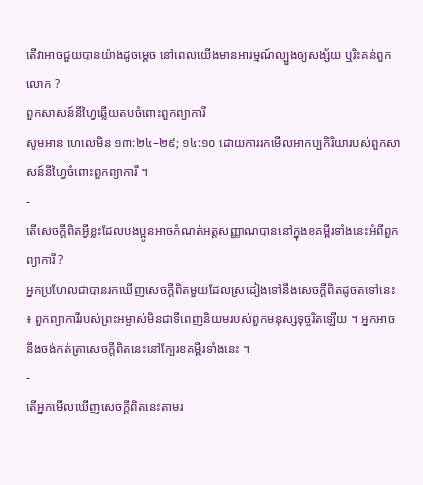តើវាអាចជួយបានយ៉ាងដូចម្តេច នៅពេលយើងមានអារម្មណ៍ល្បួងឲ្យសង្ស័យ ឬរិះគន់ពួកលោក ?
ពួកសាសន៍នីហ្វៃឆ្លើយតបចំពោះពួកព្យាការី
សូមអាន ហេលេមិន ១៣:២៤–២៩; ១៤:១០ ដោយការរកមើលអាកប្បកិរិយារបស់ពួកសាសន៍នីហ្វៃចំពោះពួកព្យាការី ។
-
តើសេចក្តីពិតអ្វីខ្លះដែលបងប្អូនអាចកំណត់អត្តសញ្ញាណបាននៅក្នុងខគម្ពីរទាំងនេះអំពីពួកព្យាការី ?
អ្នកប្រហែលជាបានរកឃើញសេចក្ដីពិតមួយដែលស្រដៀងទៅនឹងសេចក្ដីពិតដូចតទៅនេះ ៖ ពួកព្យាការីរបស់ព្រះអម្ចាស់មិនជាទីពេញនិយមរបស់ពួកមនុស្សទុច្ចរិតឡើយ ។ អ្នកអាចនឹងចង់កត់ត្រាសេចក្ដីពិតនេះនៅក្បែរខគម្ពីរទាំងនេះ ។
-
តើអ្នកមើលឃើញសេចក្ដីពិតនេះតាមរ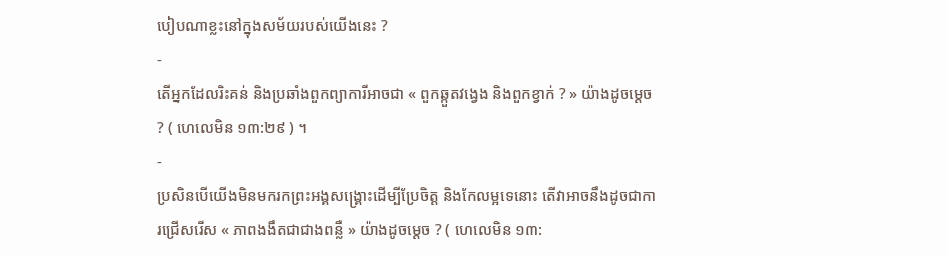បៀបណាខ្លះនៅក្នុងសម័យរបស់យើងនេះ ?
-
តើអ្នកដែលរិះគន់ និងប្រឆាំងពួកព្យាការីអាចជា « ពួកឆ្កួតវង្វេង និងពួកខ្វាក់ ? » យ៉ាងដូចម្ដេច ? ( ហេលេមិន ១៣:២៩ ) ។
-
ប្រសិនបើយើងមិនមករកព្រះអង្គសង្គ្រោះដើម្បីប្រែចិត្ត និងកែលម្អទេនោះ តើវាអាចនឹងដូចជាការជ្រើសរើស « ភាពងងឹតជាជាងពន្លឺ » យ៉ាងដូចម្ដេច ? ( ហេលេមិន ១៣: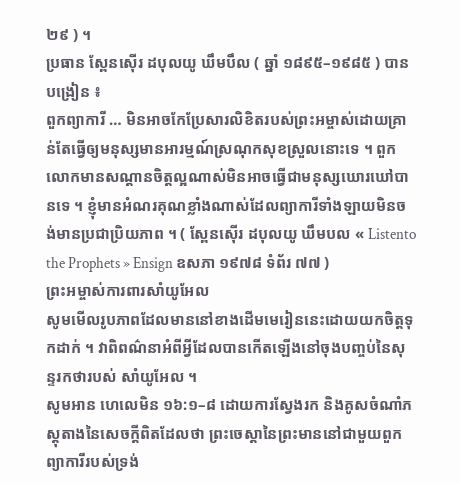២៩ ) ។
ប្រធាន ស្ពែនស៊ើរ ដបុលយូ ឃឹមបឹល ( ឆ្នាំ ១៨៩៥–១៩៨៥ ) បានបង្រៀន ៖
ពួកព្យាការី … មិនអាចកែប្រែសារលិខិតរបស់ព្រះអម្ចាស់ដោយគ្រាន់តែធ្វើឲ្យមនុស្សមានអារម្មណ៍ស្រណុកសុខស្រួលនោះទេ ។ ពួកលោកមានសណ្ដានចិត្តល្អណាស់មិនអាចធ្វើជាមនុស្សឃោរឃៅបានទេ ។ ខ្ញុំមានអំណរគុណខ្លាំងណាស់ដែលព្យាការីទាំងឡាយមិនចង់មានប្រជាប្រិយភាព ។ ( ស្ពែនស៊ើរ ដបុលយូ ឃឹមបល « Listento the Prophets » Ensign ឧសភា ១៩៧៨ ទំព័រ ៧៧ )
ព្រះអម្ចាស់ការពារសាំយូអែល
សូមមើលរូបភាពដែលមាននៅខាងដើមមេរៀននេះដោយយកចិត្តទុកដាក់ ។ វាពិពណ៌នាអំពីអ្វីដែលបានកើតឡើងនៅចុងបញ្ចប់នៃសុន្ទរកថារបស់ សាំយូអែល ។
សូមអាន ហេលេមិន ១៦:១–៨ ដោយការស្វែងរក និងគូសចំណាំភស្តុតាងនៃសេចក្ដីពិតដែលថា ព្រះចេស្ដានៃព្រះមាននៅជាមួយពួកព្យាការីរបស់ទ្រង់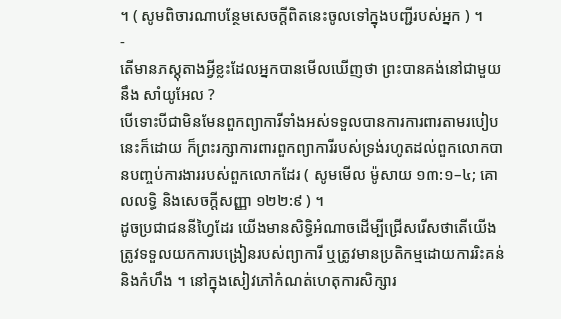។ ( សូមពិចារណាបន្ថែមសេចក្ដីពិតនេះចូលទៅក្នុងបញ្ជីរបស់អ្នក ) ។
-
តើមានភស្ដុតាងអ្វីខ្លះដែលអ្នកបានមើលឃើញថា ព្រះបានគង់នៅជាមួយនឹង សាំយូអែល ?
បើទោះបីជាមិនមែនពួកព្យាការីទាំងអស់ទទួលបានការការពារតាមរបៀបនេះក៏ដោយ ក៏ព្រះរក្សាការពារពួកព្យាការីរបស់ទ្រង់រហូតដល់ពួកលោកបានបញ្ចប់ការងាររបស់ពួកលោកដែរ ( សូមមើល ម៉ូសាយ ១៣:១–៤; គោលលទ្ធិ និងសេចក្ដីសញ្ញា ១២២:៩ ) ។
ដូចប្រជាជននីហ្វៃដែរ យើងមានសិទ្ធិអំណាចដើម្បីជ្រើសរើសថាតើយើងត្រូវទទួលយកការបង្រៀនរបស់ព្យាការី ឬត្រូវមានប្រតិកម្មដោយការរិះគន់ និងកំហឹង ។ នៅក្នុងសៀវភៅកំណត់ហេតុការសិក្សារ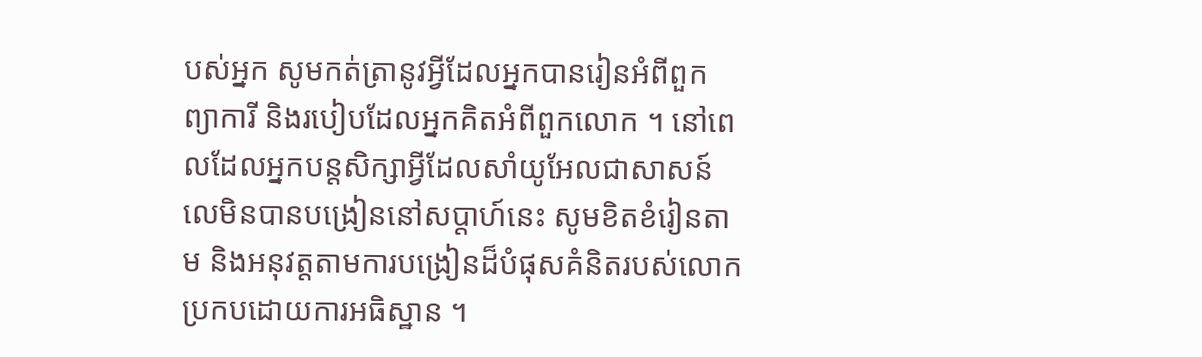បស់អ្នក សូមកត់ត្រានូវអ្វីដែលអ្នកបានរៀនអំពីពួកព្យាការី និងរបៀបដែលអ្នកគិតអំពីពួកលោក ។ នៅពេលដែលអ្នកបន្តសិក្សាអ្វីដែលសាំយូអែលជាសាសន៍លេមិនបានបង្រៀននៅសប្តាហ៍នេះ សូមខិតខំរៀនតាម និងអនុវត្តតាមការបង្រៀនដ៏បំផុសគំនិតរបស់លោកប្រកបដោយការអធិស្ឋាន ។